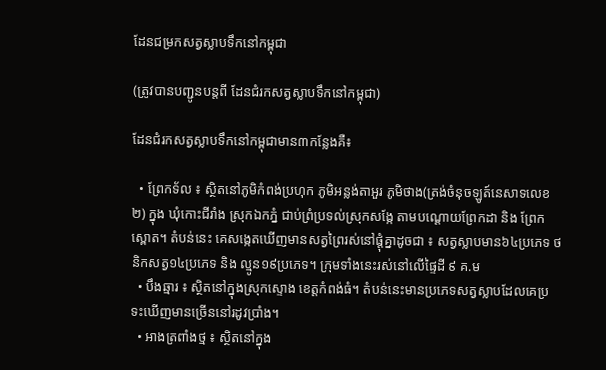ដែនជម្រកសត្វស្លាបទឹកនៅកម្ពុជា

(ត្រូវបានបញ្ជូនបន្តពី ដែនជំរកសត្វស្លាបទឹកនៅកម្ពុជា)

ដែនជំរកសត្វស្លាបទឹកនៅកម្ពុជាមាន៣កន្លែងគឺ៖

  • ព្រែកទ័ល ៖ ស្ថិតនៅភូមិកំពង់ប្រហុក ភូមិអន្លង់តាអួរ ភូមិថាង(ត្រង់ចំនុចឡូត៍នេសាទលេខ២) ក្នុង ឃុំកោះជីរាំង ស្រុកឯកភ្នំ ជាប់ព្រំប្រទល់ស្រុកសង្កែ តាមបណ្ដោយព្រែកដា និង ព្រែកស្ពោត។ តំបន់នេះ គេសង្កេតឃើញមានសត្វព្រៃរស់នៅផ្ដុំគ្នាដូចជា ៖ សត្វស្លាបមាន៦៤ប្រភេទ ថនិកសត្វ១៤ប្រភេទ និង ល្មូន១៩ប្រភេទ។ ក្រុមទាំងនេះរស់នៅលើផ្ទៃដី ៩ គ.ម
  • បឹងឆ្មារ ៖ ស្ថិតនៅក្នុងស្រុកស្ទោង ខេត្តកំពង់ធំ។ តំបន់នេះមានប្រភេទសត្វស្លាបដែលគេប្រទះឃើញមានច្រើននៅរដូវប្រាំង។
  • អាងត្រពាំងថ្ម ៖ ស្ថិតនៅក្នុង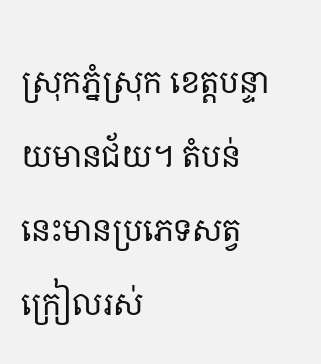ស្រុកភ្នំស្រុក ខេត្តបន្ទាយមានជ័យ។ តំបន់នេះមានប្រភេទសត្វក្រៀលរស់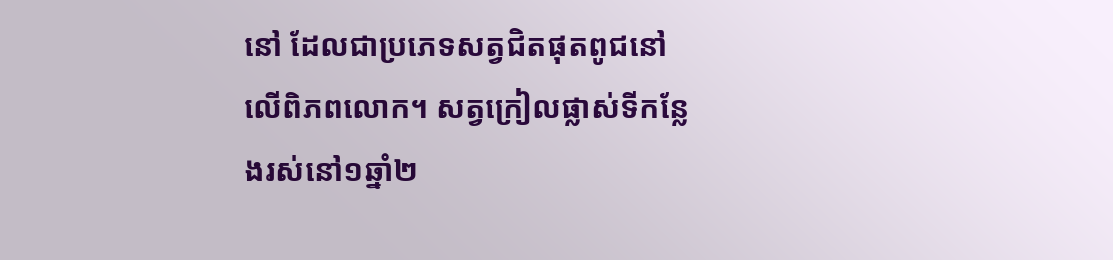នៅ ដែលជាប្រភេទសត្វជិតផុតពូជនៅលើពិភពលោក។ សត្វក្រៀលផ្លាស់ទីកន្លែងរស់នៅ១ឆ្នាំ២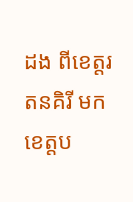ដង ពីខេត្តរតនគិរី មកខេត្តប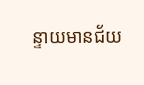ន្ទាយមានជ័យ